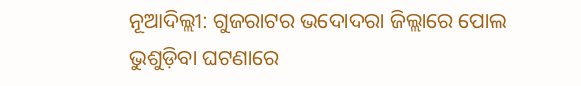ନୂଆଦିଲ୍ଲୀ: ଗୁଜରାଟର ଭଦୋଦରା ଜିଲ୍ଲାରେ ପୋଲ ଭୁଶୁଡ଼ିବା ଘଟଣାରେ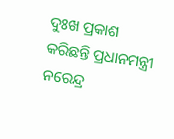ଦୁଃଖ ପ୍ରକାଶ କରିଛନ୍ତି ପ୍ରଧାନମନ୍ତ୍ରୀ ନରେନ୍ଦ୍ର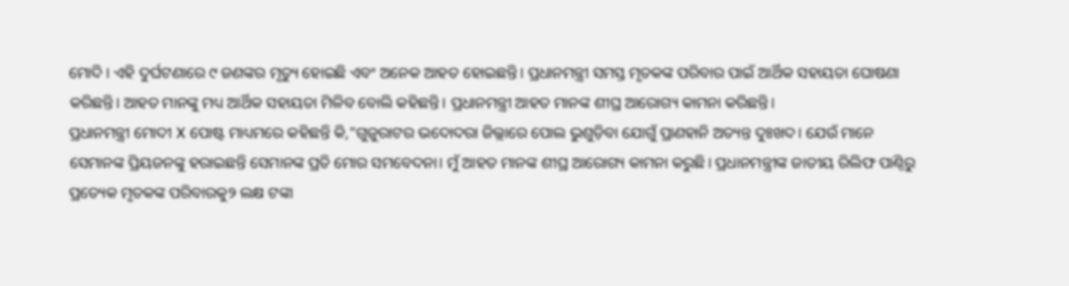ମୋଦି । ଏହି ଦୁର୍ଘଟଣାରେ ୯ ଜଣଙ୍କର ମୃତ୍ୟୁ ହୋଇଛି ଏବଂ ଅନେକ ଆହତ ହୋଇଛନ୍ତି। ପ୍ରଧାନମନ୍ତ୍ରୀ ସମସ୍ତ ମୃତକଙ୍କ ପରିବାର ପାଇଁ ଆର୍ଥିକ ସହାୟତା ଘୋଷଣା କରିଛନ୍ତି। ଆହତ ମାନଙ୍କୁ ମଧ୍ୟ ଆର୍ଥିକ ସହାୟତା ମିଳିବ ବୋଲି କହିଛନ୍ତି। ପ୍ରଧାନମନ୍ତ୍ରୀ ଆହତ ମାନଙ୍କ ଶୀଘ୍ର ଆରୋଗ୍ୟ କାମନା କରିଛନ୍ତି।
ପ୍ରଧାନମନ୍ତ୍ରୀ ମୋଦୀ X ପୋଷ୍ଟ ମାଧ୍ୟମରେ କହିଛନ୍ତି କି,"ଗୁଜୁରାଟର ଭଦୋଦରା ଜିଲ୍ଲାରେ ପୋଲ ଭୁଶୁଡ଼ିବା ଯୋଗୁଁ ପ୍ରାଣହାନି ଅତ୍ୟନ୍ତ ଦୁଃଖଦ। ଯେଉଁ ମାନେ ସେମାନଙ୍କ ପ୍ରିୟଜନଙ୍କୁ ହରାଇଛନ୍ତି ସେମାନଙ୍କ ପ୍ରତି ମୋର ସମବେଦନା। ମୁଁ ଆହତ ମାନଙ୍କ ଶୀଘ୍ର ଆରୋଗ୍ୟ କାମନା କରୁଛି। ପ୍ରଧାନମନ୍ତ୍ରୀଙ୍କ ଜାତୀୟ ରିଲିଫ ପାଣ୍ଠିରୁ ପ୍ରତ୍ୟେକ ମୃତକଙ୍କ ପରିବାରକୁ୨ ଲକ୍ଷ ଟଙ୍କା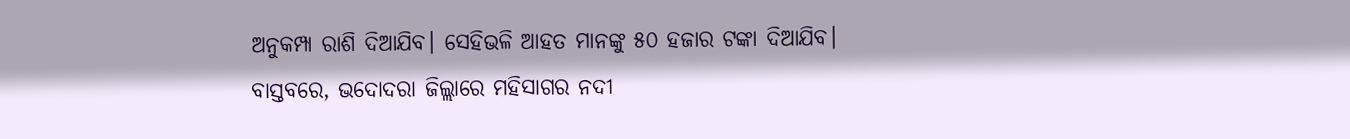ଅନୁକମ୍ପା ରାଶି ଦିଆଯିବ। ସେହିଭଳି ଆହତ ମାନଙ୍କୁ ୫୦ ହଜାର ଟଙ୍କା ଦିଆଯିବ।
ବାସ୍ତବରେ, ଭଦୋଦରା ଜିଲ୍ଲାରେ ମହିସାଗର ନଦୀ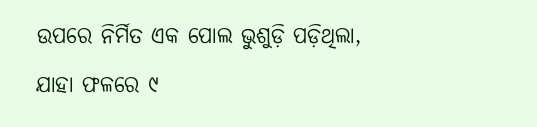ଉପରେ ନିର୍ମିତ ଏକ ପୋଲ ଭୁଶୁଡ଼ି ପଡ଼ିଥିଲା, ଯାହା ଫଳରେ ୯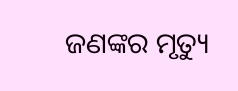ଜଣଙ୍କର ମୃତ୍ୟୁ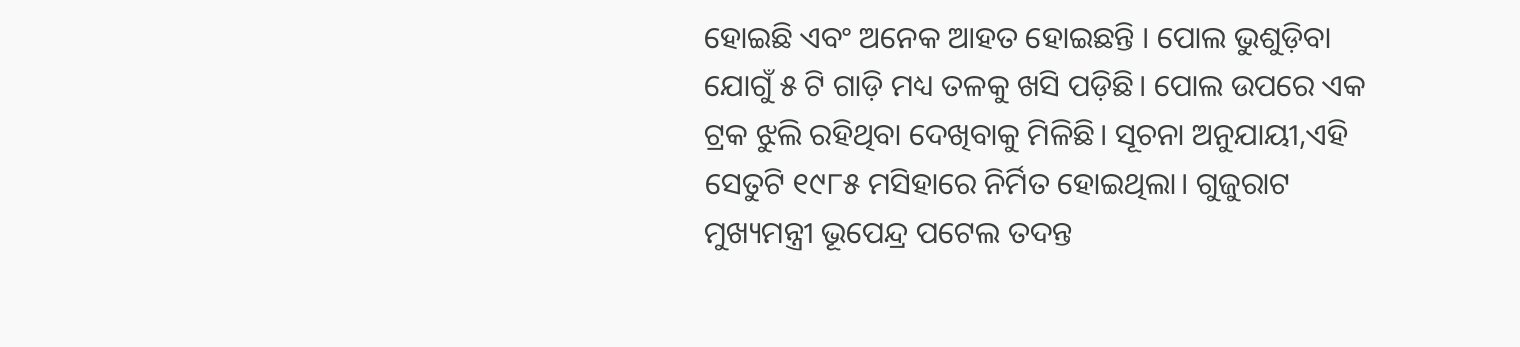ହୋଇଛି ଏବଂ ଅନେକ ଆହତ ହୋଇଛନ୍ତି । ପୋଲ ଭୁଶୁଡ଼ିବା ଯୋଗୁଁ ୫ ଟି ଗାଡ଼ି ମଧ୍ୟ ତଳକୁ ଖସି ପଡ଼ିଛି। ପୋଲ ଉପରେ ଏକ ଟ୍ରକ ଝୁଲି ରହିଥିବା ଦେଖିବାକୁ ମିଳିଛି। ସୂଚନା ଅନୁଯାୟୀ,ଏହି ସେତୁଟି ୧୯୮୫ ମସିହାରେ ନିର୍ମିତ ହୋଇଥିଲା। ଗୁଜୁରାଟ ମୁଖ୍ୟମନ୍ତ୍ରୀ ଭୂପେନ୍ଦ୍ର ପଟେଲ ତଦନ୍ତ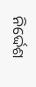ନିର୍ଦ୍ଦେଶ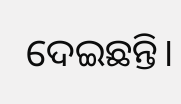ଦେଇଛନ୍ତି।